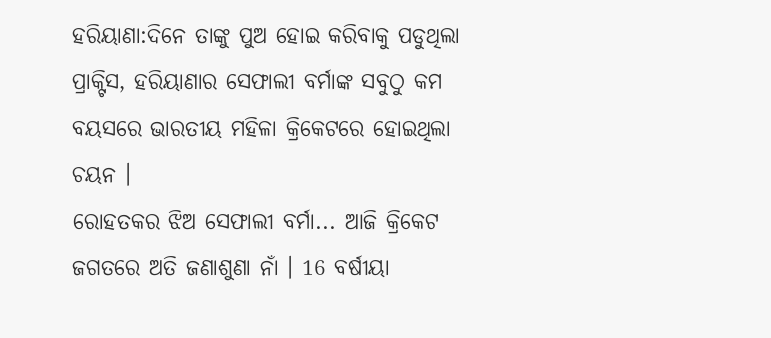ହରିୟାଣା:ଦିନେ ତାଙ୍କୁ ପୁଅ ହୋଇ କରିବାକୁ ପଡୁଥିଲା ପ୍ରାକ୍ଟିସ, ହରିୟାଣାର ସେଫାଲୀ ବର୍ମାଙ୍କ ସବୁଠୁ କମ ବୟସରେ ଭାରତୀୟ ମହିଳା କ୍ରିକେଟରେ ହୋଇଥିଲା ଚୟନ ।
ରୋହତକର ଝିଅ ସେଫାଲୀ ବର୍ମା... ଆଜି କ୍ରିକେଟ ଜଗତରେ ଅତି ଜଣାଶୁଣା ନାଁ । 16 ବର୍ଷୀୟା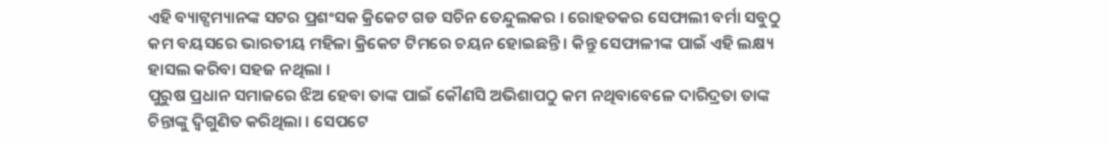ଏହି ବ୍ୟାଟ୍ସମ୍ୟାନଙ୍କ ସଟର ପ୍ରଶଂସକ କ୍ରିକେଟ ଗଡ ସଚିନ ତେନ୍ଦୁଲକର । ରୋହତକର ସେଫାଲୀ ବର୍ମା ସବୁଠୁ କମ ବୟସରେ ଭାରତୀୟ ମହିଳା କ୍ରିକେଟ ଟିମରେ ଚୟନ ହୋଇଛନ୍ତି । କିନ୍ତୁ ସେଫାଳୀଙ୍କ ପାଇଁ ଏହି ଲକ୍ଷ୍ୟ ହାସଲ କରିବା ସହଜ ନଥିଲା ।
ପୁରୁଷ ପ୍ରଧାନ ସମାଜରେ ଝିଅ ହେବା ତାଙ୍କ ପାଇଁ କୌଣସି ଅଭିଶାପଠୁ କମ ନଥିବାବେଳେ ଦାରିଦ୍ରତା ତାଙ୍କ ଚିନ୍ତାଙ୍କୁ ଦ୍ବିଗୁଣିତ କରିଥିଲା । ସେପଟେ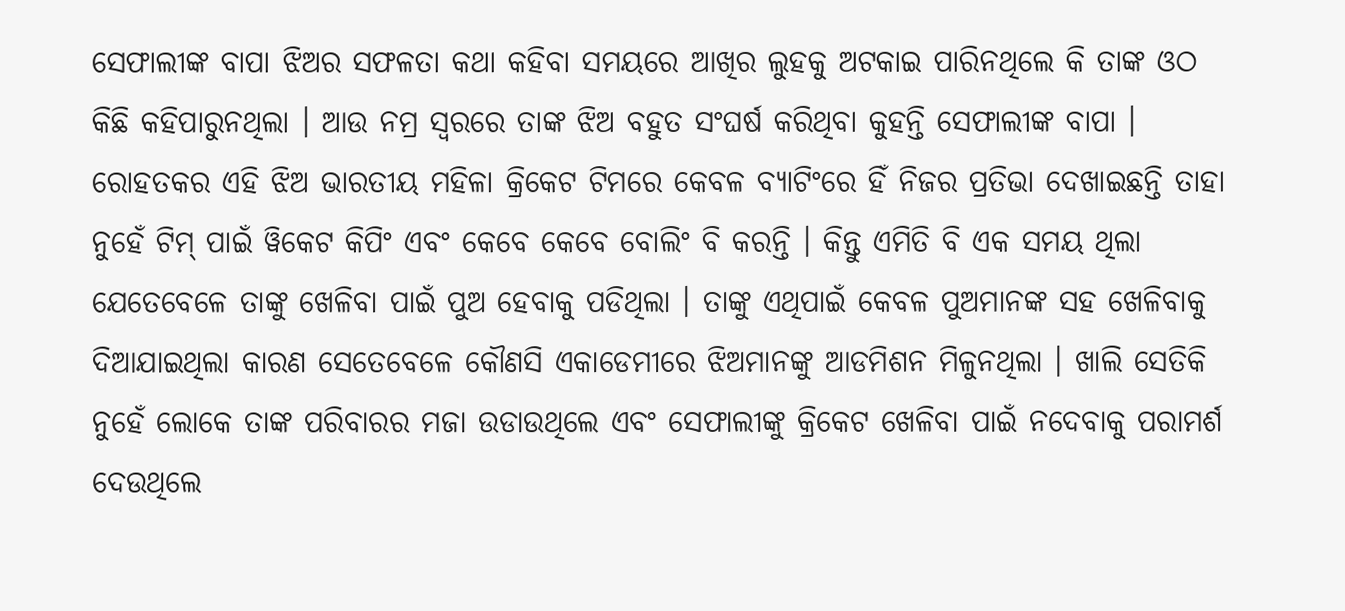ସେଫାଲୀଙ୍କ ବାପା ଝିଅର ସଫଳତା କଥା କହିବା ସମୟରେ ଆଖିର ଲୁହକୁ ଅଟକାଇ ପାରିନଥିଲେ କି ତାଙ୍କ ଓଠ କିଛି କହିପାରୁନଥିଲା । ଆଉ ନମ୍ର ସ୍ବରରେ ତାଙ୍କ ଝିଅ ବହୁତ ସଂଘର୍ଷ କରିଥିବା କୁହନ୍ତି ସେଫାଲୀଙ୍କ ବାପା ।
ରୋହତକର ଏହି ଝିଅ ଭାରତୀୟ ମହିଳା କ୍ରିକେଟ ଟିମରେ କେବଳ ବ୍ୟାଟିଂରେ ହିଁ ନିଜର ପ୍ରତିଭା ଦେଖାଇଛନ୍ତି ତାହା ନୁହେଁ ଟିମ୍ ପାଇଁ ୱିକେଟ କିପିଂ ଏବଂ କେବେ କେବେ ବୋଲିଂ ବି କରନ୍ତି । କିନ୍ତୁ ଏମିତି ବି ଏକ ସମୟ ଥିଲା ଯେତେବେଳେ ତାଙ୍କୁ ଖେଳିବା ପାଇଁ ପୁଅ ହେବାକୁ ପଡିଥିଲା । ତାଙ୍କୁ ଏଥିପାଇଁ କେବଳ ପୁଅମାନଙ୍କ ସହ ଖେଳିବାକୁ ଦିଆଯାଇଥିଲା କାରଣ ସେତେବେଳେ କୌଣସି ଏକାଡେମୀରେ ଝିଅମାନଙ୍କୁ ଆଡମିଶନ ମିଳୁନଥିଲା । ଖାଲି ସେତିକି ନୁହେଁ ଲୋକେ ତାଙ୍କ ପରିବାରର ମଜା ଉଡାଉଥିଲେ ଏବଂ ସେଫାଲୀଙ୍କୁ କ୍ରିକେଟ ଖେଳିବା ପାଇଁ ନଦେବାକୁ ପରାମର୍ଶ ଦେଉଥିଲେ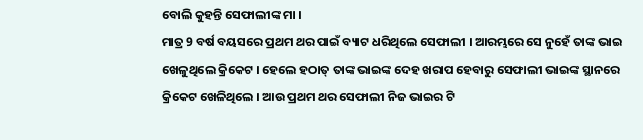ବୋଲି କୁହନ୍ତି ସେଫାଲୀଙ୍କ ମା ।
ମାତ୍ର 9 ବର୍ଷ ବୟସରେ ପ୍ରଥମ ଥର ପାଇଁ ବ୍ୟାଟ ଧରିଥିଲେ ସେଫାଲୀ । ଆରମ୍ଭରେ ସେ ନୁହେଁ ତାଙ୍କ ଭାଇ ଖେଳୁଥିଲେ କ୍ରିକେଟ । ହେଲେ ହଠାତ୍ ତାଙ୍କ ଭାଇଙ୍କ ଦେହ ଖରାପ ହେବାରୁ ସେଫାଲୀ ଭାଇଙ୍କ ସ୍ଥାନରେ କ୍ରିକେଟ ଖେଳିଥିଲେ । ଆଉ ପ୍ରଥମ ଥର ସେଫାଲୀ ନିଜ ଭାଇର ଟି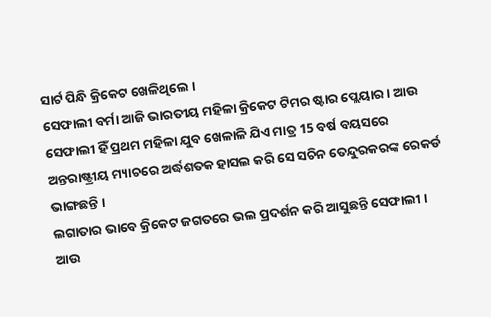ସାର୍ଟ ପିନ୍ଧି କ୍ରିକେଟ ଖେଳିଥିଲେ ।
ସେଫାଲୀ ବର୍ମା ଆଜି ଭାରତୀୟ ମହିଳା କ୍ରିକେଟ ଟିମର ଷ୍ଟାର ପ୍ଲେୟାର । ଆଉ ସେଫାଲୀ ହିଁ ପ୍ରଥମ ମହିଳା ଯୁବ ଖେଳାଳି ଯିଏ ମାତ୍ର 15 ବର୍ଷ ବୟସରେ ଅନ୍ତରାଷ୍ଟ୍ରୀୟ ମ୍ୟାଚରେ ଅର୍ଦ୍ଧଶତକ ହାସଲ କରି ସେ ସଚିନ ତେନ୍ଦୁରକରଙ୍କ ରେକର୍ଡ ଭାଙ୍ଗଛନ୍ତି ।
ଲଗାତାର ଭାବେ କ୍ରିକେଟ ଜଗତରେ ଭଲ ପ୍ରଦର୍ଶନ କରି ଆସୁଛନ୍ତି ସେଫାଲୀ । ଆଉ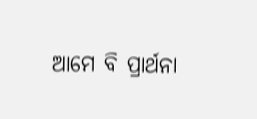ଆମେ ବି ପ୍ରାର୍ଥନା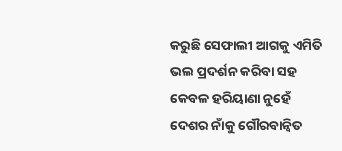କରୁଛି ସେଫାଲୀ ଆଗକୁ ଏମିତି ଭଲ ପ୍ରଦର୍ଶନ କରିବା ସହ କେବଳ ହରିୟାଣା ନୁହେଁ ଦେଶର ନାଁକୁ ଗୌରବାନ୍ବିତ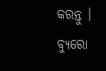କରନ୍ତୁ ।
ବ୍ୟୁରୋ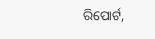ରିପୋର୍ଟ,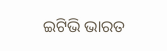ଇଟିଭି ଭାରତ